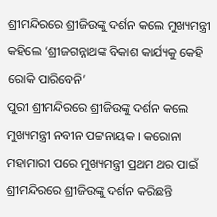ଶ୍ରୀମନ୍ଦିରରେ ଶ୍ରୀଜିଉଙ୍କୁ ଦର୍ଶନ କଲେ ମୁଖ୍ୟମନ୍ତ୍ରୀ
କହିଲେ ‘ଶ୍ରୀଜଗନ୍ନାଥଙ୍କ ବିକାଶ କାର୍ଯ୍ୟକୁ କେହି ରୋକି ପାରିବେନି’
ପୁରୀ ଶ୍ରୀମନ୍ଦିରରେ ଶ୍ରୀଜିଉଙ୍କୁ ଦର୍ଶନ କଲେ ମୁଖ୍ୟମନ୍ତ୍ରୀ ନବୀନ ପଟ୍ଟନାୟକ । କରୋନା ମହାମାରୀ ପରେ ମୁଖ୍ୟମନ୍ତ୍ରୀ ପ୍ରଥମ ଥର ପାଇଁ ଶ୍ରୀମନ୍ଦିରରେ ଶ୍ରୀଜିଉଙ୍କୁ ଦର୍ଶନ କରିଛନ୍ତି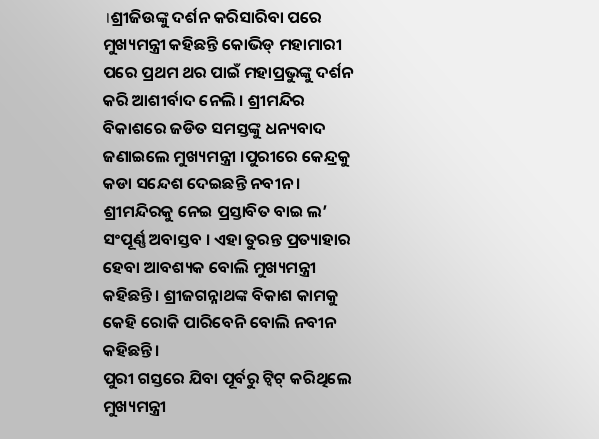।ଶ୍ରୀଜିଉଙ୍କୁ ଦର୍ଶନ କରିସାରିବା ପରେ ମୁଖ୍ୟମନ୍ତ୍ରୀ କହିଛନ୍ତି କୋଭିଡ୍ ମହାମାରୀ ପରେ ପ୍ରଥମ ଥର ପାଇଁ ମହାପ୍ରଭୁଙ୍କୁ ଦର୍ଶନ କରି ଆଶୀର୍ବାଦ ନେଲି । ଶ୍ରୀମନ୍ଦିର ବିକାଶରେ ଜଡିତ ସମସ୍ତଙ୍କୁ ଧନ୍ୟବାଦ ଜଣାଇଲେ ମୁଖ୍ୟମନ୍ତ୍ରୀ ।ପୁରୀରେ କେନ୍ଦ୍ରକୁ କଡା ସନ୍ଦେଶ ଦେଇଛନ୍ତି ନବୀନ । ଶ୍ରୀମନ୍ଦିରକୁ ନେଇ ପ୍ରସ୍ତାବିତ ବାଇ ଲ’ ସଂପୂର୍ଣ୍ଣ ଅବାସ୍ତବ । ଏହା ତୁରନ୍ତ ପ୍ରତ୍ୟାହାର ହେବା ଆବଶ୍ୟକ ବୋଲି ମୁଖ୍ୟମନ୍ତ୍ରୀ କହିଛନ୍ତି । ଶ୍ରୀଜଗନ୍ନାଥଙ୍କ ବିକାଶ କାମକୁ କେହି ରୋକି ପାରିବେନି ବୋଲି ନବୀନ କହିଛନ୍ତି ।
ପୁରୀ ଗସ୍ତରେ ଯିବା ପୂର୍ବରୁ ଟ୍ବିଟ୍ କରିଥିଲେ ମୁଖ୍ୟମନ୍ତ୍ରୀ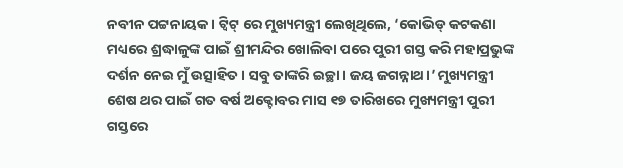ନବୀନ ପଟ୍ଟନାୟକ । ଟ୍ବିଟ୍ ରେ ମୁଖ୍ୟମନ୍ତ୍ରୀ ଲେଖିଥିଲେ, ‘କୋଭିଡ୍ କଟକଣା ମଧ୍ୟରେ ଶ୍ରଦ୍ଧାଳୁଙ୍କ ପାଇଁ ଶ୍ରୀମନ୍ଦିର ଖୋଲିବା ପରେ ପୁରୀ ଗସ୍ତ କରି ମହାପ୍ରଭୁଙ୍କ ଦର୍ଶନ ନେଇ ମୁଁ ଉତ୍ସାହିତ । ସବୁ ତାଙ୍କରି ଇଚ୍ଛା । ଜୟ ଜଗନ୍ନାଥ।’ ମୁଖ୍ୟମନ୍ତ୍ରୀ ଶେଷ ଥର ପାଇଁ ଗତ ବର୍ଷ ଅକ୍ଟୋବର ମାସ ୧୭ ତାରିଖରେ ମୁଖ୍ୟମନ୍ତ୍ରୀ ପୁରୀ ଗସ୍ତରେ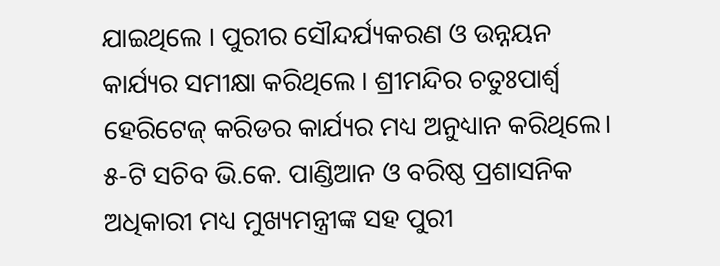ଯାଇଥିଲେ । ପୁରୀର ସୌନ୍ଦର୍ଯ୍ୟକରଣ ଓ ଉନ୍ନୟନ କାର୍ଯ୍ୟର ସମୀକ୍ଷା କରିଥିଲେ । ଶ୍ରୀମନ୍ଦିର ଚତୁଃପାର୍ଶ୍ବ ହେରିଟେଜ୍ କରିଡର କାର୍ଯ୍ୟର ମଧ୍ୟ ଅନୁଧ୍ୟାନ କରିଥିଲେ। ୫-ଟି ସଚିବ ଭି.କେ. ପାଣ୍ଡିଆନ ଓ ବରିଷ୍ଠ ପ୍ରଶାସନିକ ଅଧିକାରୀ ମଧ୍ୟ ମୁଖ୍ୟମନ୍ତ୍ରୀଙ୍କ ସହ ପୁରୀ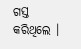ଗସ୍ତ କରିଥିଲେ ।